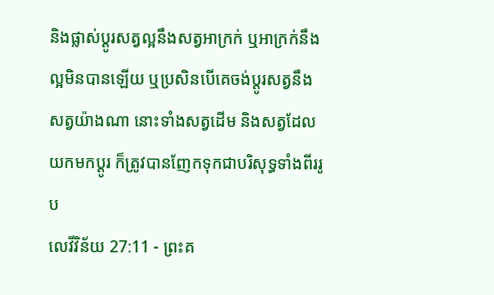និងផ្លាស់ប្តូរសត្វល្អនឹងសត្វអាក្រក់ ឬអាក្រក់នឹងល្អមិនបានឡើយ ឬប្រសិនបើគេចង់ប្តូរសត្វនឹងសត្វយ៉ាងណា នោះទាំងសត្វដើម និងសត្វដែលយកមកប្តូរ ក៏ត្រូវបានញែកទុកជាបរិសុទ្ធទាំងពីររូប
លេវីវិន័យ 27:11 - ព្រះគ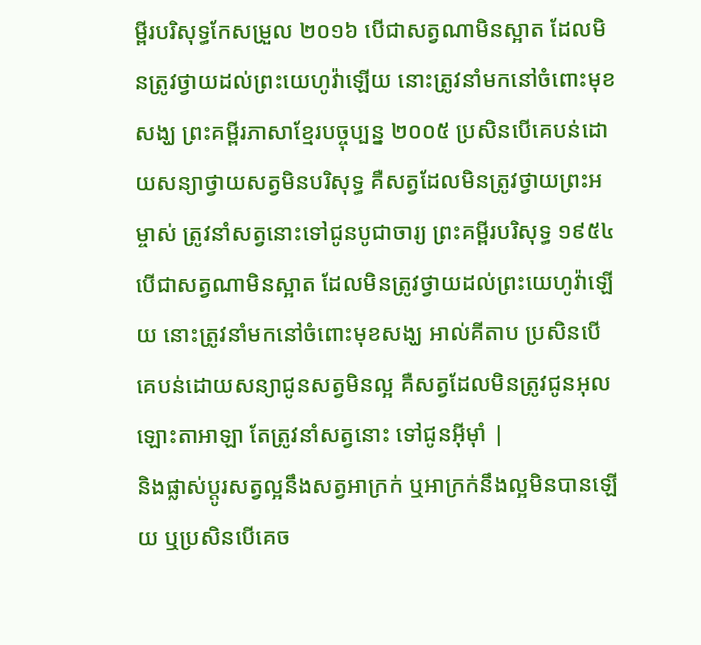ម្ពីរបរិសុទ្ធកែសម្រួល ២០១៦ បើជាសត្វណាមិនស្អាត ដែលមិនត្រូវថ្វាយដល់ព្រះយេហូវ៉ាឡើយ នោះត្រូវនាំមកនៅចំពោះមុខសង្ឃ ព្រះគម្ពីរភាសាខ្មែរបច្ចុប្បន្ន ២០០៥ ប្រសិនបើគេបន់ដោយសន្យាថ្វាយសត្វមិនបរិសុទ្ធ គឺសត្វដែលមិនត្រូវថ្វាយព្រះអម្ចាស់ ត្រូវនាំសត្វនោះទៅជូនបូជាចារ្យ ព្រះគម្ពីរបរិសុទ្ធ ១៩៥៤ បើជាសត្វណាមិនស្អាត ដែលមិនត្រូវថ្វាយដល់ព្រះយេហូវ៉ាឡើយ នោះត្រូវនាំមកនៅចំពោះមុខសង្ឃ អាល់គីតាប ប្រសិនបើគេបន់ដោយសន្យាជូនសត្វមិនល្អ គឺសត្វដែលមិនត្រូវជូនអុលឡោះតាអាឡា តែត្រូវនាំសត្វនោះ ទៅជូនអ៊ីមុាំ |
និងផ្លាស់ប្តូរសត្វល្អនឹងសត្វអាក្រក់ ឬអាក្រក់នឹងល្អមិនបានឡើយ ឬប្រសិនបើគេច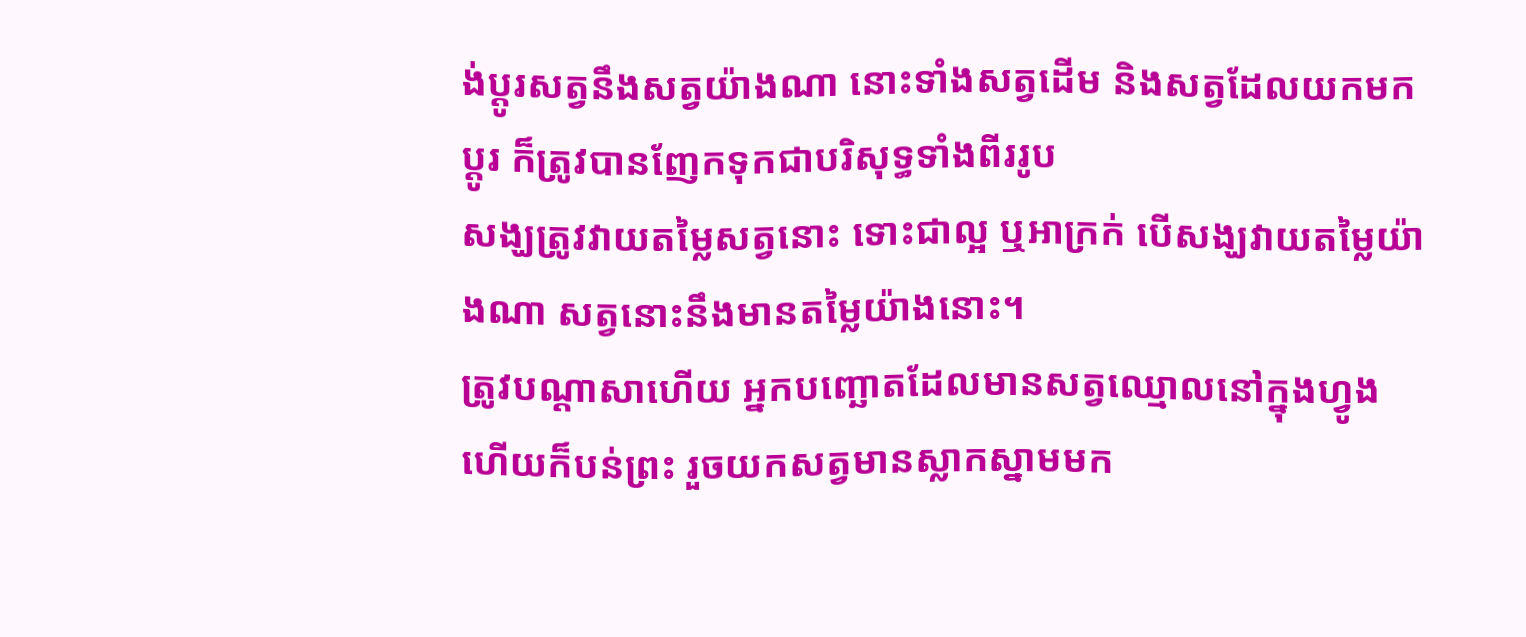ង់ប្តូរសត្វនឹងសត្វយ៉ាងណា នោះទាំងសត្វដើម និងសត្វដែលយកមកប្តូរ ក៏ត្រូវបានញែកទុកជាបរិសុទ្ធទាំងពីររូប
សង្ឃត្រូវវាយតម្លៃសត្វនោះ ទោះជាល្អ ឬអាក្រក់ បើសង្ឃវាយតម្លៃយ៉ាងណា សត្វនោះនឹងមានតម្លៃយ៉ាងនោះ។
ត្រូវបណ្ដាសាហើយ អ្នកបញ្ឆោតដែលមានសត្វឈ្មោលនៅក្នុងហ្វូង ហើយក៏បន់ព្រះ រួចយកសត្វមានស្លាកស្នាមមក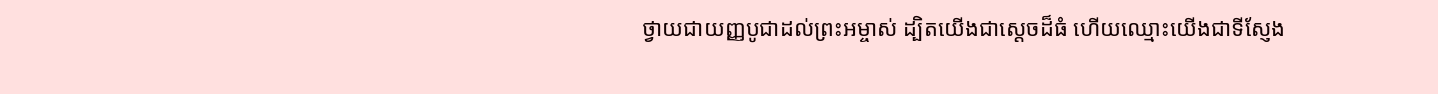ថ្វាយជាយញ្ញបូជាដល់ព្រះអម្ចាស់ ដ្បិតយើងជាស្តេចដ៏ធំ ហើយឈ្មោះយើងជាទីស្ញែង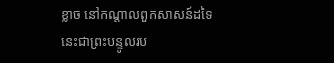ខ្លាច នៅកណ្ដាលពួកសាសន៍ដទៃ នេះជាព្រះបន្ទូលរប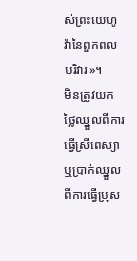ស់ព្រះយេហូវ៉ានៃពួកពលបរិវារ»។
មិនត្រូវយកថ្លៃឈ្នួលពីការធ្វើស្រីពេស្យា ឬប្រាក់ឈ្នួលពីការធ្វើប្រុស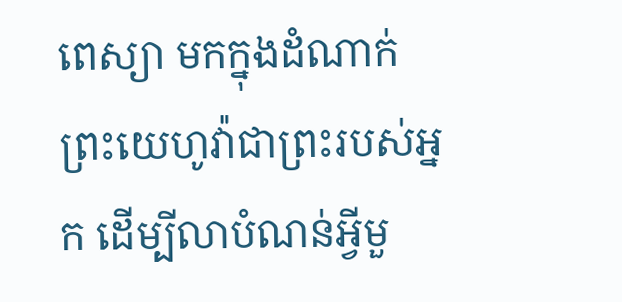ពេស្យា មកក្នុងដំណាក់ព្រះយេហូវ៉ាជាព្រះរបស់អ្នក ដើម្បីលាបំណន់អ្វីមួ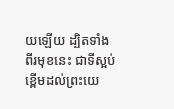យឡើយ ដ្បិតទាំងពីរមុខនេះ ជាទីស្អប់ខ្ពើមដល់ព្រះយេ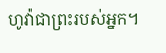ហូវ៉ាជាព្រះរបស់អ្នក។